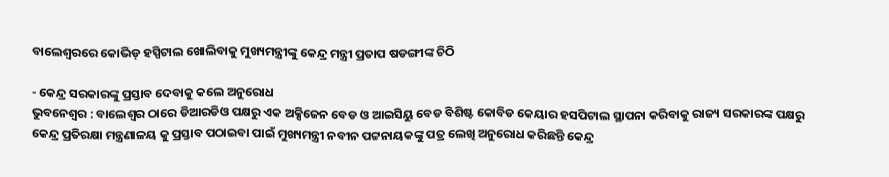ବାଲେଶ୍ୱରରେ କୋଭିଡ୍ ହସ୍ପିଟାଲ ଖୋଲିବାକୁ ମୁଖ୍ୟମନ୍ତ୍ରୀଙ୍କୁ କେନ୍ଦ୍ର ମନ୍ତ୍ରୀ ପ୍ରତାପ ଷଡଙ୍ଗୀଙ୍କ ଚିଠି

- କେନ୍ଦ୍ର ସରକାରଙ୍କୁ ପ୍ରସ୍ତାବ ଦେବାକୁ କଲେ ଅନୁରୋଧ
ଭୁବନେଶ୍ୱର : ବାଲେଶ୍ୱର ଠାରେ ଡିଆରଡିଓ ପକ୍ଷରୁ ଏକ ଅକ୍ସିଜେନ ବେଡ ଓ ଆଇସିୟୁ ବେଡ ବିଶିଷ୍ଟ କୋବିଡ କେୟାର ହସପିଟାଲ ସ୍ଥାପନା କରିବାକୁ ରାଜ୍ୟ ସରକାରଙ୍କ ପକ୍ଷରୁ କେନ୍ଦ୍ର ପ୍ରତିରକ୍ଷା ମନ୍ତ୍ରଣାଳୟ କୁ ପ୍ରସ୍ତାବ ପଠାଇବା ପାଇଁ ମୁଖ୍ୟମନ୍ତ୍ରୀ ନବୀନ ପଟ୍ଟନାୟକଙ୍କୁ ପତ୍ର ଲେଖି ଅନୁରୋଧ କରିଛନ୍ତି କେନ୍ଦ୍ର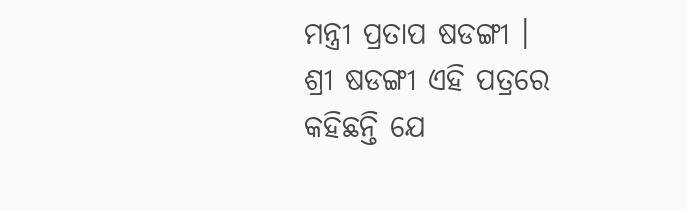ମନ୍ତ୍ରୀ ପ୍ରତାପ ଷଡଙ୍ଗୀ ।
ଶ୍ରୀ ଷଡଙ୍ଗୀ ଏହି ପତ୍ରରେ କହିଛନ୍ତି ଯେ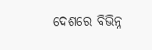ଦେଶରେ ବିଭିନ୍ନ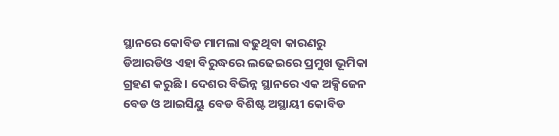ସ୍ଥାନରେ କୋବିଡ ମାମଲା ବଢୁଥିବା କାରଣରୁ ଡିଆରଡିଓ ଏହା ବିରୁଦ୍ଧରେ ଲଢେଇରେ ପ୍ରମୁଖ ଭୂମିକା ଗ୍ରହଣ କରୁଛି । ଦେଶର ବିଭିନ୍ନ ସ୍ଥାନରେ ଏକ ଅକ୍ସିଜେନ ବେଡ ଓ ଆଇସିୟୁ ବେଡ ବିଶିଷ୍ଟ ଅସ୍ଥାୟୀ କୋବିଡ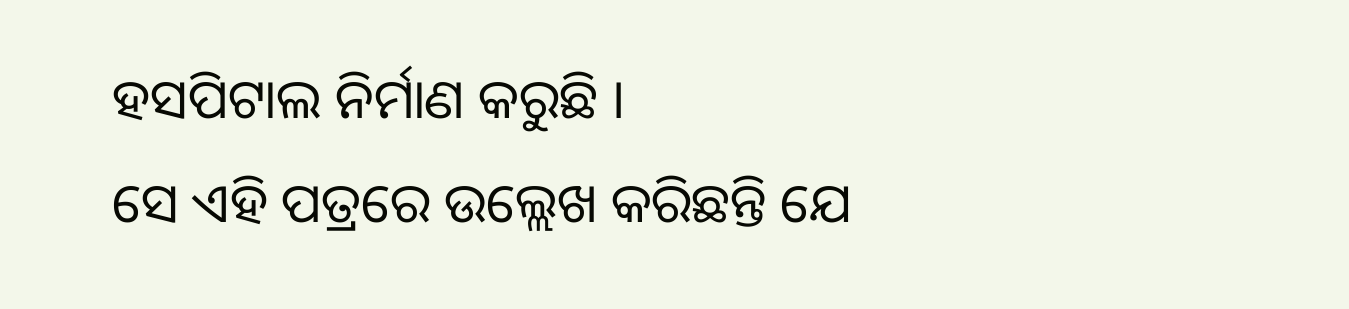ହସପିଟାଲ ନିର୍ମାଣ କରୁଛି ।
ସେ ଏହି ପତ୍ରରେ ଉଲ୍ଲେଖ କରିଛନ୍ତି ଯେ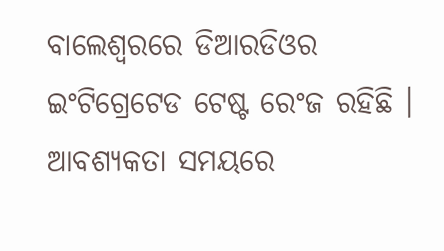ବାଲେଶ୍ୱରରେ ଡିଆରଡିଓର ଇଂଟିଗ୍ରେଟେଡ ଟେଷ୍ଟ ରେଂଜ ରହିଛି । ଆବଶ୍ୟକତା ସମୟରେ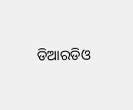ଡିଆରଡିଓ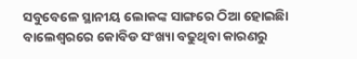ସବୁବେଳେ ସ୍ଥାନୀୟ ଲୋକଙ୍କ ସାଙ୍ଗରେ ଠିଆ ହୋଇଛିା ବାଲେଶ୍ୱରରେ କୋବିଡ ସଂଖ୍ୟା ବଢୁଥିବା କାରଣରୁ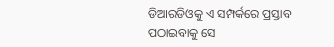ଡିଆରଡିଓକୁ ଏ ସମ୍ପର୍କରେ ପ୍ରସ୍ତାବ ପଠାଇବାକୁ ସେ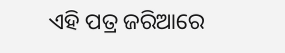ଏହି ପତ୍ର ଜରିଆରେ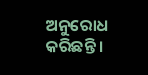ଅନୁରୋଧ କରିଛନ୍ତି ।